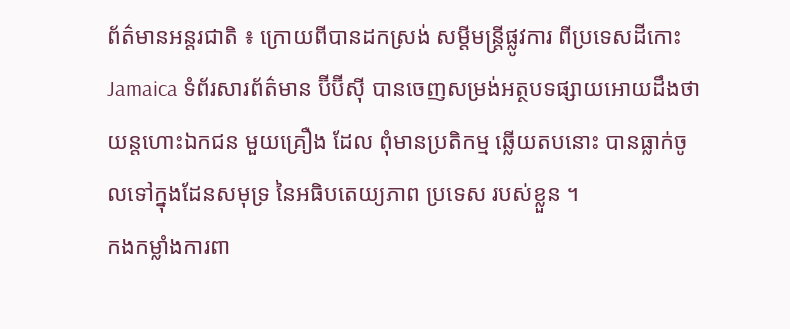ព័ត៌មានអន្តរជាតិ ៖ ក្រោយពីបានដកស្រង់ សម្តីមន្រ្តីផ្លូវការ ពីប្រទេសដីកោះ Jamaica ទំព័រសារព័ត៌មាន ប៊ីប៊ីស៊ី បានចេញសម្រង់អត្ថបទផ្សាយអោយដឹងថា យន្តហោះឯកជន មួយគ្រឿង ដែល ពុំមានប្រតិកម្ម ឆ្លើយតបនោះ បានធ្លាក់ចូលទៅក្នុងដែនសមុទ្រ នៃអធិបតេយ្យភាព ប្រទេស របស់ខ្លួន ។
កងកម្លាំងការពា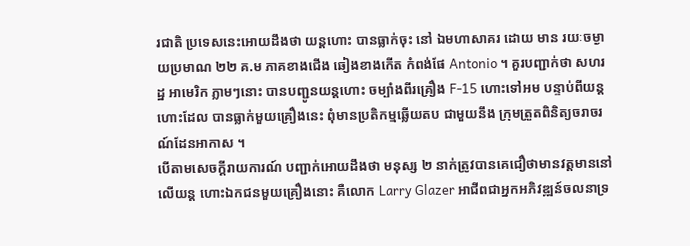រជាតិ ប្រទេសនេះអោយដឹងថា យន្តហោះ បានធ្លាក់ចុះ នៅ ឯមហាសាគរ ដោយ មាន រយៈចម្ងាយប្រមាណ ២២ គ.ម ភាគខាងជើង ឆៀងខាងកើត កំពង់ផែ Antonio ។ គួរបញ្ជាក់ថា សហរដ្ឋ អាមេរិក ភ្លាមៗនោះ បានបញ្ជូនយន្តហោះ ចម្បាំងពីរគ្រឿង F-15 ហោះទៅអម បន្ទាប់ពីយន្តហោះដែល បានធ្លាក់មួយគ្រឿងនេះ ពុំមានប្រតិកម្មឆ្លើយតប ជាមួយនឹង ក្រុមត្រួតពិនិត្យចរាចរណ៍ដែនអាកាស ។
បើតាមសេចក្តីរាយការណ៍ បញ្ជាក់អោយដឹងថា មនុស្ស ២ នាក់ត្រូវបានគេជឿថាមានវត្តមាននៅលើយន្ត ហោះឯកជនមួយគ្រឿងនោះ គឺលោក Larry Glazer អាជីពជាអ្នកអភិវឌ្ឍន៍ចលនាទ្រ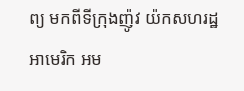ព្យ មកពីទីក្រុងញ៉ូវ យ៉កសហរដ្ឋអាមេរិក អម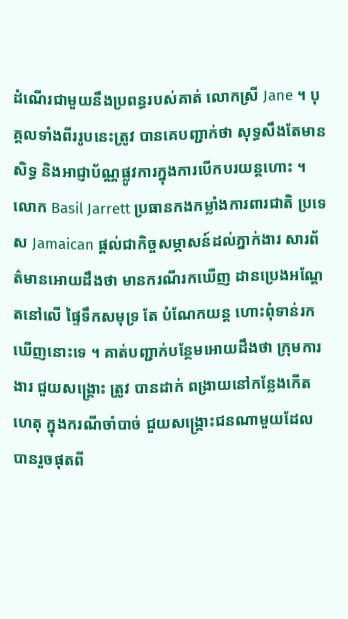ដំណើរជាមួយនឹងប្រពន្ធរបស់គាត់ លោកស្រី Jane ។ បុគ្គលទាំងពីររូបនេះត្រូវ បានគេបញ្ជាក់ថា សុទ្ធសឹងតែមានសិទ្ធ និងអាជ្ញាប័ណ្ណផ្លូវការក្នុងការបើកបរយន្តហោះ ។
លោក Basil Jarrett ប្រធានកងកម្លាំងការពារជាតិ ប្រទេស Jamaican ផ្តល់ជាកិច្ចសម្ភាសន៍ដល់ភ្នាក់ងារ សារព័ត៌មានអោយដឹងថា មានករណីរកឃើញ ដានប្រេងអណ្តែតនៅលើ ផ្ទៃទឹកសមុទ្រ តែ បំណែកយន្ត ហោះពុំទាន់រកឃើញនោះទេ ។ គាត់បញ្ជាក់បន្ថែមអោយដឹងថា ក្រុមការងារ ជួយសង្គ្រោះ ត្រូវ បានដាក់ ពង្រាយនៅកន្លែងកើតហេតុ ក្នុងករណីចាំបាច់ ជួយសង្គ្រោះជនណាមួយដែលបានរួចផុតពី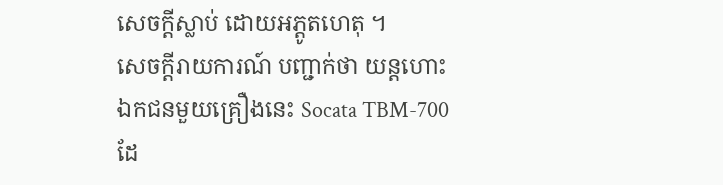សេចក្តីស្លាប់ ដោយអភ្តូតហេតុ ។
សេចក្តីរាយការណ៍ បញ្ជាក់ថា យន្តហោះឯកជនមួយគ្រឿងនេះ Socata TBM-700 ដែ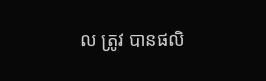ល ត្រូវ បានផលិ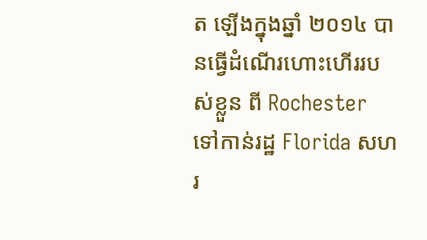ត ឡើងក្នុងឆ្នាំ ២០១៤ បានធ្វើដំណើរហោះហើររបស់ខ្លួន ពី Rochester ទៅកាន់រដ្ឋ Florida សហរ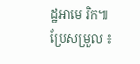ដ្ឋអាមេ រិក៕
ប្រែសម្រួល ៖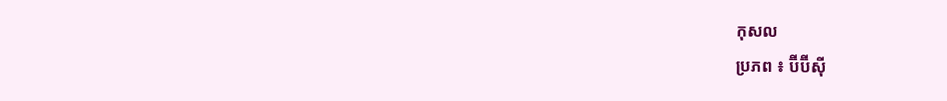កុសល
ប្រភព ៖ ប៊ីប៊ីស៊ី